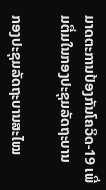ມາດຕະການປ້ອງກັນໂຄວິດ-19 ເພີ່ມຕື່ມໃນກອງປະຊຸມລັດຖະບານ

ກອງປະຊຸມລັດຖະບານສະໄໝ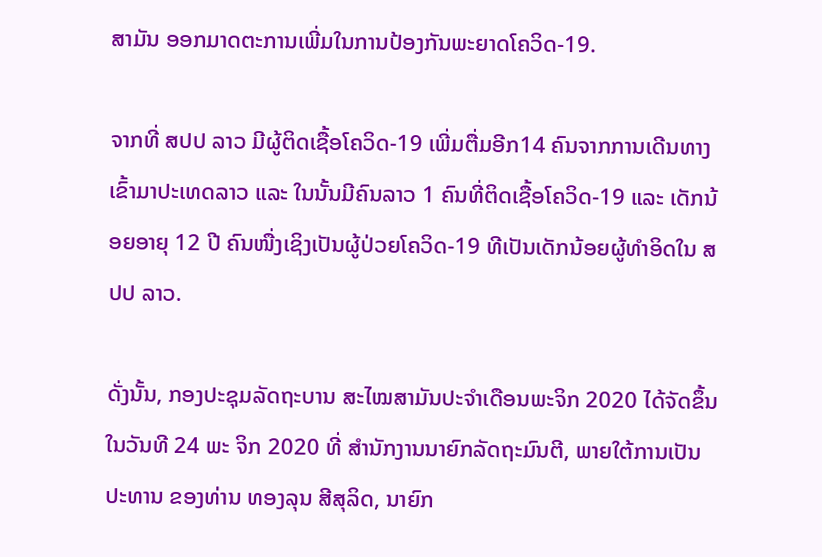ສາມັນ ອອກມາດຕະການເພີ່ມໃນການປ້ອງກັນພະຍາດໂຄວິດ-19.

ຈາກທີ່ ສປປ ລາວ ມີຜູ້ຕິດເຊື້ອໂຄວິດ-19 ເພີ່ມຕື່ມອີກ14 ຄົນຈາກການເດີນທາງເຂົ້າມາປະເທດລາວ ແລະ ໃນນັ້ນມີຄົນລາວ 1 ຄົນທີ່ຕິດເຊື້ອໂຄວິດ-19 ແລະ ເດັກນ້ອຍອາຍຸ 12 ປີ ຄົນໜື່ງເຊິງເປັນຜູ້ປ່ວຍໂຄວິດ-19 ທີເປັນເດັກນ້ອຍຜູ້ທຳອິດໃນ ສປປ ລາວ.

ດັ່ງນັ້ນ, ກອງປະຊຸມລັດຖະບານ ສະໄໝສາມັນປະຈຳເດືອນພະຈິກ 2020 ໄດ້ຈັດຂຶ້ນໃນວັນທີ 24 ພະ ຈິກ 2020 ທີ່ ສໍານັກງານນາຍົກລັດຖະມົນຕີ, ພາຍໃຕ້ການເປັນປະທານ ຂອງທ່ານ ທອງລຸນ ສີສຸລິດ, ນາຍົກ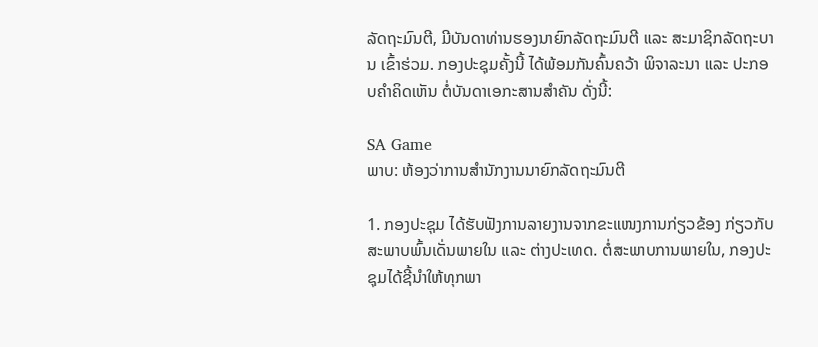ລັດຖະມົນຕີ, ມີບັນດາທ່ານຮອງນາຍົກລັດຖະມົນຕີ ແລະ ສະມາຊິກລັດຖະບານ ເຂົ້າຮ່ວມ. ກອງປະຊຸມຄັ້ງນີ້ ໄດ້ພ້ອມກັນຄົ້ນຄວ້າ ພິຈາລະນາ ແລະ ປະກອບຄຳຄິດເຫັນ ຕໍ່ບັນດາເອກະສານສໍາຄັນ ດັ່ງນີ້:

SA Game
ພາບ: ຫ້ອງວ່າການສຳນັກງານນາຍົກລັດຖະມົນຕີ

1. ກອງປະຊຸມ ໄດ້ຮັບຟັງການລາຍງານຈາກຂະແໜງການກ່ຽວຂ້ອງ ກ່ຽວກັບສະພາບພົ້ນເດັ່ນພາຍໃນ ແລະ ຕ່າງປະເທດ. ຕໍ່ສະພາບການພາຍໃນ, ກອງປະຊຸມໄດ້ຊີ້ນໍາໃຫ້ທຸກພາ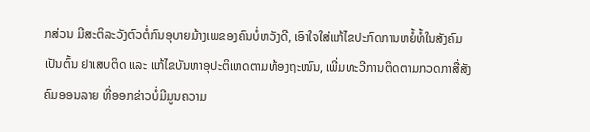ກສ່ວນ ມີສະຕິລະວັງຕົວຕໍ່ກົນອຸບາຍມ້າງເພຂອງຄົນບໍ່ຫວັງດີ, ເອົາໃຈໃສ່ແກ້ໄຂປະກົດການຫຍໍ້ທໍ້ໃນສັງຄົມ ເປັນຕົ້ນ ຢາເສບຕິດ ແລະ ແກ້ໄຂບັນຫາອຸປະຕິເຫດຕາມທ້ອງຖະໜົນ, ເພີ່ມທະວີການຕິດຕາມກວດກາສື່ສັງຄົມອອນລາຍ ທີ່ອອກຂ່າວບໍ່ມີມູນຄວາມ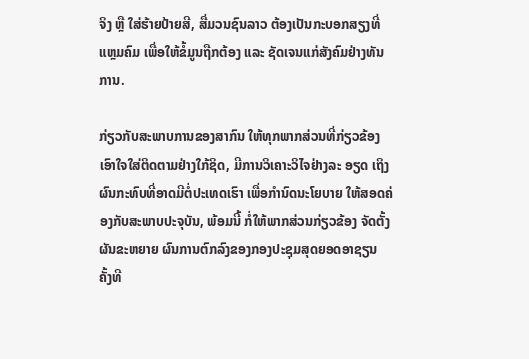ຈິງ ຫຼື ໃສ່ຮ້າຍປ້າຍສີ, ສື່ມວນຊົນລາວ ຕ້ອງເປັນກະບອກສຽງທີ່ແຫຼມຄົມ ເພື່ອໃຫ້ຂໍ້ມູນຖືກຕ້ອງ ແລະ ຊັດເຈນແກ່ສັງຄົມຢ່າງທັນການ.

ກ່ຽວກັບສະພາບການຂອງສາກົນ ໃຫ້ທຸກພາກສ່ວນທີ່ກ່ຽວຂ້ອງ ເອົາໃຈໃສ່ຕິດຕາມຢ່າງໃກ້ຊິດ, ມີການວິເຄາະວິໄຈຢ່າງລະ ອຽດ ເຖິງຜົນກະທົບທີ່ອາດມີຕໍ່ປະເທດເຮົາ ເພື່ອກຳນົດນະໂຍບາຍ ໃຫ້ສອດຄ່ອງກັບສະພາບປະຈຸບັນ, ພ້ອມນີ້ ກໍ່ໃຫ້ພາກສ່ວນກ່ຽວຂ້ອງ ຈັດຕັ້ງຜັນຂະຫຍາຍ ຜົນການຕົກລົງຂອງກອງປະຊຸມສຸດຍອດອາຊຽນ ຄັ້ງທີ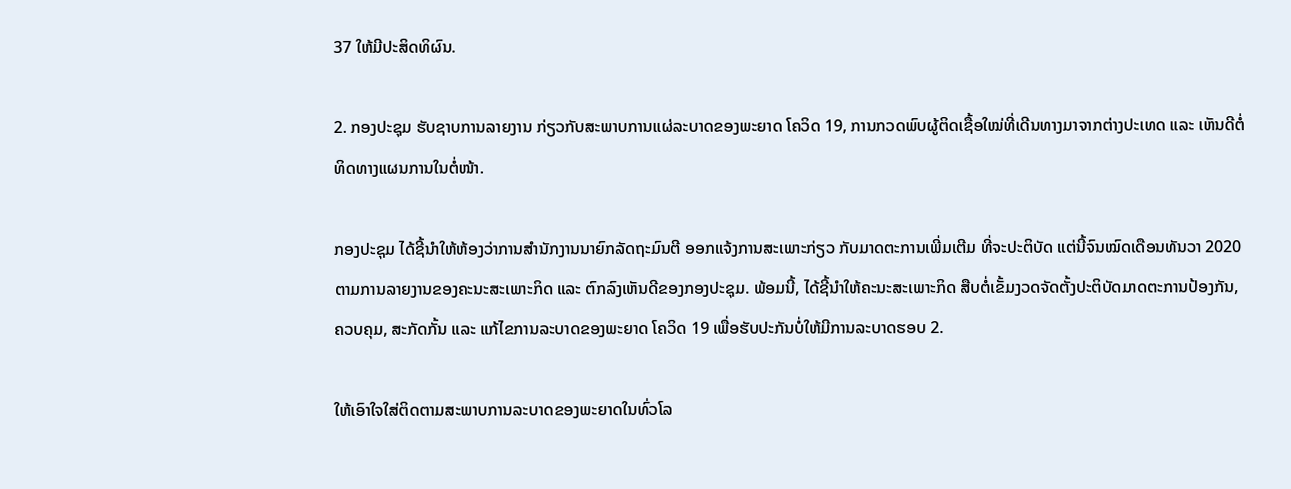37 ໃຫ້ມີປະສິດທິຜົນ.

2. ກອງປະຊຸມ ຮັບຊາບການລາຍງານ ກ່ຽວກັບສະພາບການແຜ່ລະບາດຂອງພະຍາດ ໂຄວິດ 19, ການກວດພົບຜູ້ຕິດເຊື້ອໃໝ່ທີ່ເດີນທາງມາຈາກຕ່າງປະເທດ ແລະ ເຫັນດີຕໍ່ທິດທາງແຜນການໃນຕໍ່ໜ້າ.

ກອງປະຊຸມ ໄດ້ຊີ້ນໍາໃຫ້ຫ້ອງວ່າການສຳນັກງານນາຍົກລັດຖະມົນຕີ ອອກແຈ້ງການສະເພາະກ່ຽວ ກັບມາດຕະການເພີ່ມເຕີມ ທີ່ຈະປະຕິບັດ ແຕ່ນີ້ຈົນໝົດເດືອນທັນວາ 2020 ຕາມການລາຍງານຂອງຄະນະສະເພາະກິດ ແລະ ຕົກລົງເຫັນດີຂອງກອງປະຊຸມ. ພ້ອມນີ້, ໄດ້ຊີ້ນໍາໃຫ້ຄະນະສະເພາະກິດ ສືບຕໍ່ເຂັ້ມງວດຈັດຕັ້ງປະຕິບັດມາດຕະການປ້ອງກັນ, ຄວບຄຸມ, ສະກັດກັ້ນ ແລະ ແກ້ໄຂການລະບາດຂອງພະຍາດ ໂຄວິດ 19 ເພື່ອຮັບປະກັນບໍ່ໃຫ້ມີການລະບາດຮອບ 2.

ໃຫ້ເອົາໃຈໃສ່ຕິດຕາມສະພາບການລະບາດຂອງພະຍາດໃນທົ່ວໂລ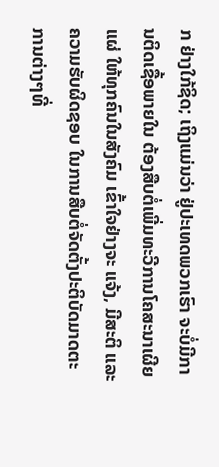ກ ຢ່າງໃກ້ຊິດ; ເຖິງແມ່ນວ່າ ຢູ່ປະເທດພວກເຮົາ ຈະບໍ່ມີການຕິດເຊື້ອພາຍໃນ ຕ້ອງສືບຕໍ່ເພີ່ມທະວີການໂຄສະນາເຜີຍແຜ່ ໃຫ້ທຸກຄົນໃນສັງຄົມ ເຂົ້າໃຈຢ່າງຈະ ແຈ້ງ, ມີສະຕິ ແລະ ຄວາມຮັບຜິດຊອບ ໃນການສືບຕໍ່ຈັດຕັ້ງປະຕິບັດມາດຕະການຕ່າງໆທີ່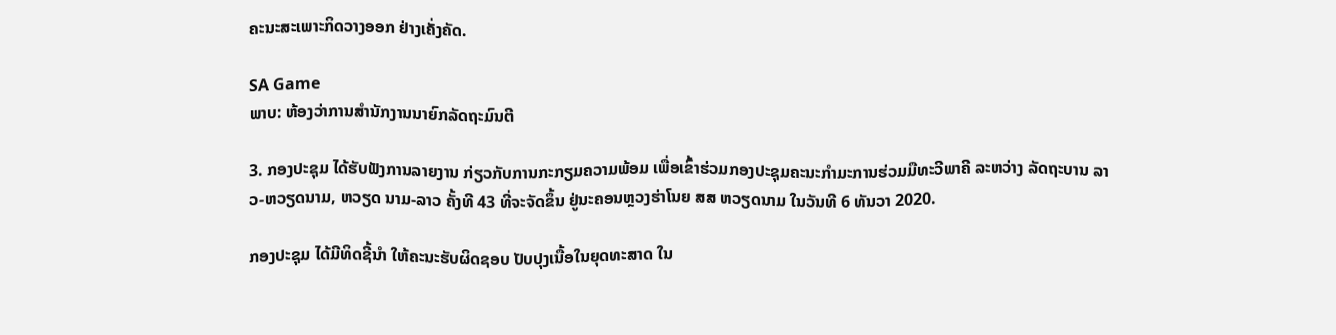ຄະນະສະເພາະກິດວາງອອກ ຢ່າງເຄັ່ງຄັດ.

SA Game
ພາບ: ຫ້ອງວ່າການສຳນັກງານນາຍົກລັດຖະມົນຕີ

3. ກອງປະຊຸມ ໄດ້ຮັບຟັງການລາຍງານ ກ່ຽວກັບການກະກຽມຄວາມພ້ອມ ເພື່ອເຂົ້າຮ່ວມກອງປະຊຸມຄະນະກຳມະການຮ່ວມມືທະວີພາຄີ ລະຫວ່າງ ລັດຖະບານ ລາວ-ຫວຽດນາມ, ຫວຽດ ນາມ-ລາວ ຄັ້ງທີ 43 ທີ່ຈະຈັດຂຶ້ນ ຢູ່ນະຄອນຫຼວງຮ່າໂນຍ ສສ ຫວຽດນາມ ໃນວັນທີ 6 ທັນວາ 2020.

ກອງປະຊຸມ ໄດ້ມີທິດຊີ້ນຳ ໃຫ້ຄະນະຮັບຜິດຊອບ ປັບປຸງເນື້ອໃນຍຸດທະສາດ ໃນ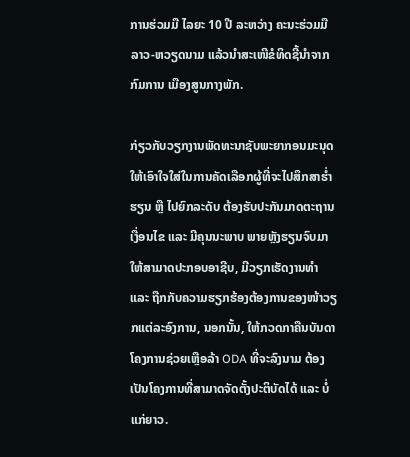ການຮ່ວມມື ໄລຍະ 10 ປີ ລະຫວ່າງ ຄະນະຮ່ວມມື ລາວ-ຫວຽດນາມ ແລ້ວນໍາສະເໜີຂໍທິດຊີ້ນໍາຈາກກົມການ ເມືອງສູນກາງພັກ.

ກ່ຽວກັບວຽກງານພັດທະນາຊັບພະຍາກອນມະນຸດ ໃຫ້ເອົາໃຈໃສ່ໃນການຄັດເລືອກຜູ້ທີ່ຈະໄປສຶກສາຮໍ່າຮຽນ ຫຼື ໄປຍົກລະດັບ ຕ້ອງຮັບປະກັນມາດຕະຖານເງື່ອນໄຂ ແລະ ມີຄຸນນະພາບ ພາຍຫຼັງຮຽນຈົບມາ ໃຫ້ສາມາດປະກອບອາຊີບ, ມີວຽກເຮັດງານທໍາ ແລະ ຖືກກັບຄວາມຮຽກຮ້ອງຕ້ອງການຂອງໜ້າວຽກແຕ່ລະອົງການ, ນອກນັ້ນ, ໃຫ້ກວດກາຄືນບັນດາໂຄງການຊ່ວຍເຫຼືອລ້າ ODA ທີ່ຈະລົງນາມ ຕ້ອງເປັນໂຄງການທີ່ສາມາດຈັດຕັ້ງປະຕິບັດໄດ້ ແລະ ບໍ່ແກ່ຍາວ.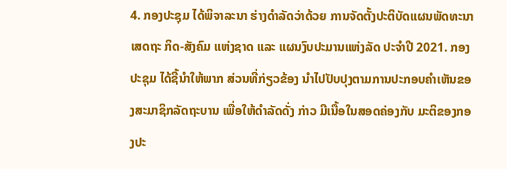4. ກອງປະຊຸມ ໄດ້ພິຈາລະນາ ຮ່າງດໍາລັດວ່າດ້ວຍ ການຈັດຕັ້ງປະຕິບັດແຜນພັດທະນາເສດຖະ ກິດ-ສັງຄົມ ແຫ່ງຊາດ ແລະ ແຜນງົບປະມານແຫ່ງລັດ ປະຈໍາປີ 2021. ກອງປະຊຸມ ໄດ້ຊີ້ນໍາໃຫ້ພາກ ສ່ວນທີ່ກ່ຽວຂ້ອງ ນໍາໄປປັບປຸງຕາມການປະກອບຄໍາເຫັນຂອງສະມາຊິກລັດຖະບານ ເພື່ອໃຫ້ດໍາລັດດັ່ງ ກ່າວ ມີເນື້ອໃນສອດຄ່ອງກັບ ມະຕິຂອງກອງປະ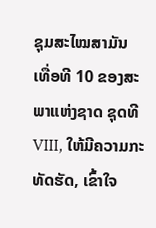ຊຸມສະໄໝສາມັນ ເທື່ອທີ 10 ຂອງສະພາແຫ່ງຊາດ ຊຸດທີ VIII, ໃຫ້ມີຄວາມກະທັດຮັດ, ເຂົ້າໃຈ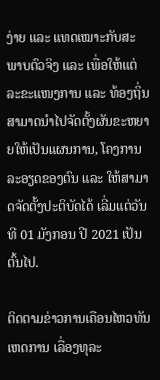ງ່າຍ ແລະ ແທດເໝາະກັບສະພາບຕົວຈິງ ແລະ ເພື່ອໃຫ້ແຕ່ລະຂະແໜງການ ແລະ ທ້ອງຖິ່ນ ສາມາດນໍາໄປຈັດຕັ້ງຜັນຂະຫຍາຍໃຫ້ເປັນແຜນການ, ໂຄງການລະອຽດຂອງຕົນ ແລະ ໃຫ້ສາມາດຈັດຕັ້ງປະຕິບັດໄດ້ ເລີ່ມແຕ່ວັນທີ 01 ມັງກອນ ປີ 2021 ເປັນຕົ້ນໄປ.

ຕິດຕາມຂ່າວການເຄືອນໄຫວທັນເຫດການ ເລື່ອງທຸລະ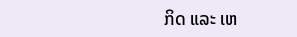ກິດ ແລະ ເຫ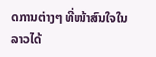ດການຕ່າງໆ ທີ່ໜ້າສົນໃຈໃນລາວໄດ້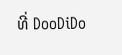ທີ່ DooDiDo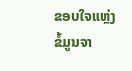ຂອບໃຈແຫຼ່ງຂໍ້ມູນຈາ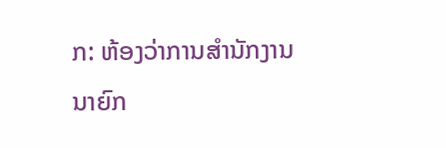ກ: ຫ້ອງວ່າການສຳນັກງານນາຍົກ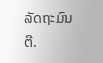ລັດຖະມົນຕີ.